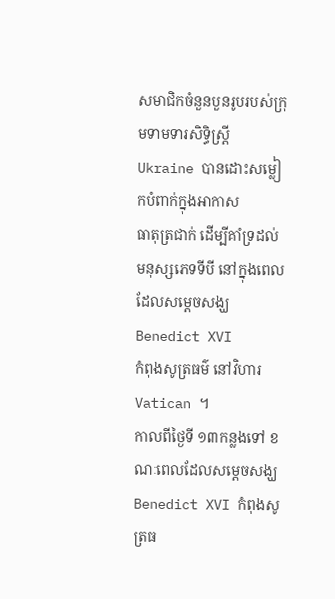សមាជិកចំនួនបួនរូបរបស់ក្រុមទាមទារសិទ្ធិស្ដ្រី Ukraine បានដោះសម្លៀកបំពាក់ក្នុងអាកាស
ធាតុត្រជាក់ ដើម្បីគាំទ្រដល់មនុស្សភេទទីបី នៅក្នុងពេលដែលសម្ដេចសង្ឃ Benedict XVI
កំពុងសូត្រធម៌ នៅវិហារ Vatican ។
កាលពីថ្ងៃទី ១៣កន្លងទៅ ខណៈពេលដែលសម្ដេចសង្ឃ Benedict XVI កំពុងសូត្រធ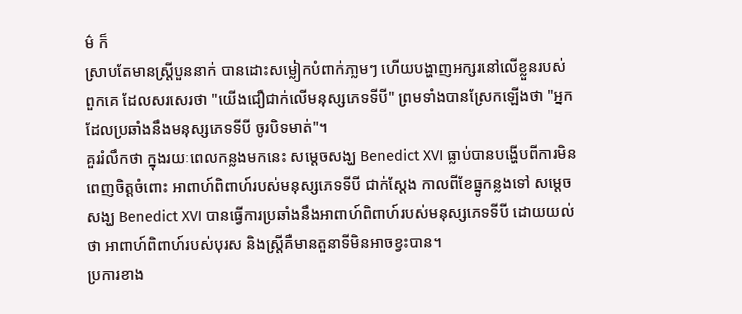ម៌ ក៏
ស្រាបតែមានស្ដ្រីបួននាក់ បានដោះសម្លៀកបំពាក់ភា្លមៗ ហើយបង្ហាញអក្សរនៅលើខ្លួនរបស់
ពួកគេ ដែលសរសេរថា "យើងជឿជាក់លើមនុស្សភេទទីបី" ព្រមទាំងបានស្រែកឡើងថា "អ្នក
ដែលប្រឆាំងនឹងមនុស្សភេទទីបី ចូរបិទមាត់"។
គួររំលឹកថា ក្នុងរយៈពេលកន្លងមកនេះ សម្ដេចសង្ឃ Benedict XVI ធ្លាប់បានបង្ហើបពីការមិន
ពេញចិត្ដចំពោះ អាពាហ៍ពិពាហ៍របស់មនុស្សភេទទីបី ជាក់ស្ដែង កាលពីខែធ្នូកន្លងទៅ សម្ដេច
សង្ឃ Benedict XVI បានធ្វើការប្រឆាំងនឹងអាពាហ៍ពិពាហ៍របស់មនុស្សភេទទីបី ដោយយល់
ថា អាពាហ៍ពិពាហ៍របស់បុរស និងស្រ្ដីគឺមានតួនាទីមិនអាចខ្វះបាន។
ប្រការខាង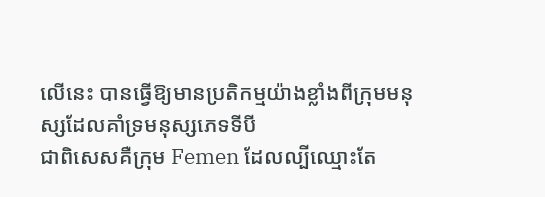លើនេះ បានធ្វើឱ្យមានប្រតិកម្មយ៉ាងខ្លាំងពីក្រុមមនុស្សដែលគាំទ្រមនុស្សភេទទីបី
ជាពិសេសគឺក្រុម Femen ដែលល្បីឈ្មោះតែ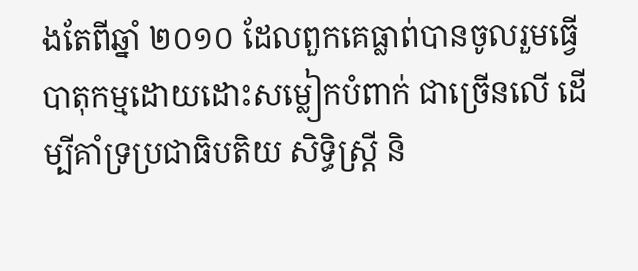ងតែពីឆ្នាំ ២០១០ ដែលពួកគេធ្លាព់បានចូលរួមធ្វើ
បាតុកម្មដោយដោះសម្លៀកបំពាក់ ជាច្រើនលើ ដើម្បីគាំទ្រប្រជាធិបតិយ សិទ្ធិស្ដ្រី និ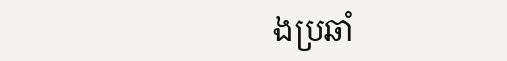ងប្រឆាំ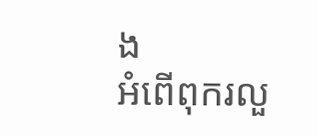ង
អំពើពុករលួ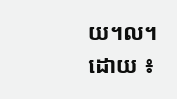យ។ល។
ដោយ ៖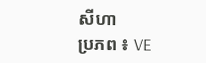សីហា
ប្រភព ៖ VE